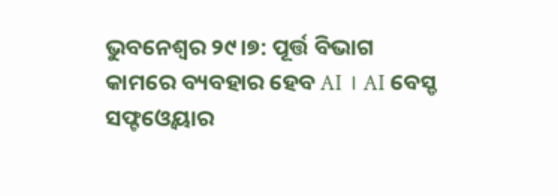ଭୁବନେଶ୍ବର ୨୯।୭: ପୂର୍ତ୍ତ ବିଭାଗ କାମରେ ବ୍ୟବହାର ହେବ AI । AI ବେସ୍ଡ ସଫ୍ଟଓ୍ବେୟାର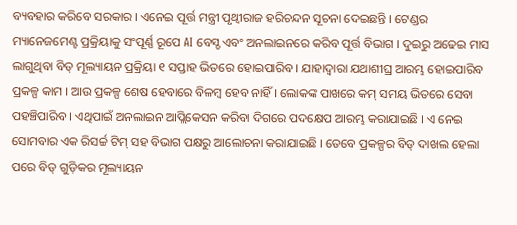ବ୍ୟବହାର କରିବେ ସରକାର । ଏନେଇ ପୂର୍ତ୍ତ ମନ୍ତ୍ରୀ ପୃଥ୍ୱୀରାଜ ହରିଚନ୍ଦନ ସୂଚନା ଦେଇଛନ୍ତି । ଟେଣ୍ଡର ମ୍ୟାନେଜମେଣ୍ଟ ପ୍ରକ୍ରିୟାକୁ ସଂପୂର୍ଣ୍ଣ ରୂପେ AI ବେସ୍ଡ ଏବଂ ଅନଲାଇନରେ କରିବ ପୂର୍ତ୍ତ ବିଭାଗ । ଦୁଇରୁ ଅଢେଇ ମାସ ଲାଗୁଥିବା ବିଡ୍ ମୂଲ୍ୟାୟନ ପ୍ରକ୍ରିୟା ୧ ସପ୍ତାହ ଭିତରେ ହୋଇପାରିବ । ଯାହାଦ୍ବାରା ଯଥାଶୀଘ୍ର ଆରମ୍ଭ ହୋଇପାରିବ ପ୍ରକଳ୍ପ କାମ । ଆଉ ପ୍ରକଳ୍ପ ଶେଷ ହେବାରେ ବିଳମ୍ୱ ହେବ ନାହିଁ । ଲୋକଙ୍କ ପାଖରେ କମ୍ ସମୟ ଭିତରେ ସେବା ପହଞ୍ଚିପାରିବ । ଏଥିପାଇଁ ଅନଲାଇନ ଆପ୍ଲିକେସନ କରିବା ଦିଗରେ ପଦକ୍ଷେପ ଆରମ୍ଭ କରାଯାଇଛି । ଏ ନେଇ ସୋମବାର ଏକ ରିସର୍ଚ୍ଚ ଟିମ୍ ସହ ବିଭାଗ ପକ୍ଷରୁ ଆଲୋଚନା କରାଯାଇଛି । ତେବେ ପ୍ରକଳ୍ପର ବିଡ୍ ଦାଖଲ ହେଲା ପରେ ବିଡ୍ ଗୁଡ଼ିକର ମୂଲ୍ୟାୟନ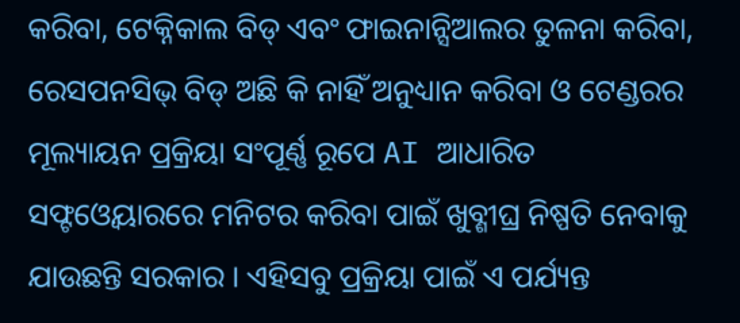କରିବା, ଟେକ୍ନିକାଲ ବିଡ୍ ଏବଂ ଫାଇନାନ୍ସିଆଲର ତୁଳନା କରିବା, ରେସପନସିଭ୍ ବିଡ୍ ଅଛି କି ନାହିଁ ଅନୁଧ୍ୟାନ କରିବା ଓ ଟେଣ୍ଡରର ମୂଲ୍ୟାୟନ ପ୍ରକ୍ରିୟା ସଂପୂର୍ଣ୍ଣ ରୂପେ AI ଆଧାରିତ ସଫ୍ଟଓ୍ବେୟାରରେ ମନିଟର କରିବା ପାଇଁ ଖୁବ୍ଶୀଘ୍ର ନିଷ୍ପତି ନେବାକୁ ଯାଉଛନ୍ତି ସରକାର । ଏହିସବୁ ପ୍ରକ୍ରିୟା ପାଇଁ ଏ ପର୍ଯ୍ୟନ୍ତ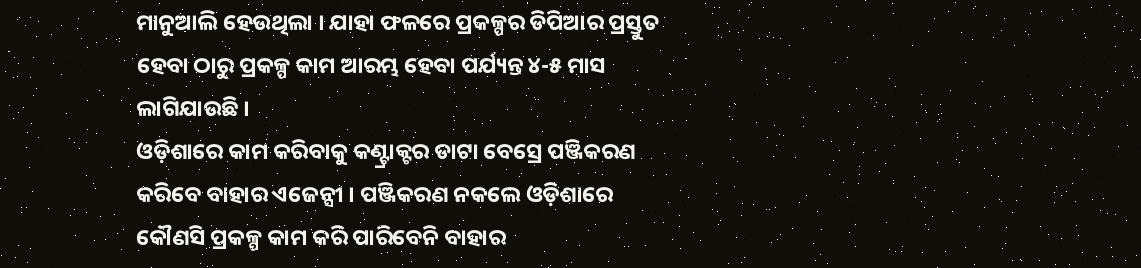ମାନୁଆଲି ହେଉଥିଲା । ଯାହା ଫଳରେ ପ୍ରକଳ୍ପର ଡିପିଆର ପ୍ରସ୍ତୁତ ହେବା ଠାରୁ ପ୍ରକଳ୍ପ କାମ ଆରମ୍ଭ ହେବା ପର୍ଯ୍ୟନ୍ତ ୪-୫ ମାସ ଲାଗିଯାଉଛି ।
ଓଡ଼ିଶାରେ କାମ କରିବାକୁ କଣ୍ଟ୍ରାକ୍ଟର ଡାଟା ବେସ୍ରେ ପଞ୍ଜିକରଣ କରିବେ ବାହାର ଏଜେନ୍ସୀ । ପଞ୍ଜିକରଣ ନକଲେ ଓଡ଼ିଶାରେ କୌଣସି ପ୍ରକଳ୍ପ କାମ କରି ପାରିବେନି ବାହାର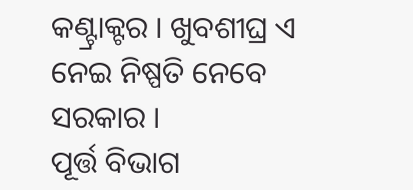କଣ୍ଟ୍ରାକ୍ଟର । ଖୁବଶୀଘ୍ର ଏ ନେଇ ନିଷ୍ପତି ନେବେ ସରକାର ।
ପୂର୍ତ୍ତ ବିଭାଗ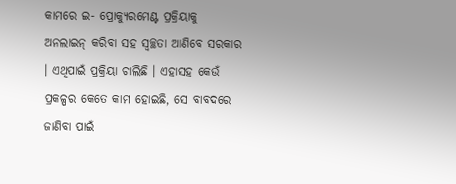କାମରେ ଇ- ପ୍ରୋକ୍ୟୁରମେଣ୍ଟ ପ୍ରକ୍ରିୟାକୁ ଅନଲାଇନ୍ କରିବା ସହ ସ୍ୱଚ୍ଛତା ଆଣିବେ ସରକାର । ଏଥିପାଇଁ ପ୍ରକ୍ରିୟା ଚାଲିଛି । ଏହାସହ କେଉଁ ପ୍ରକଳ୍ପର କେତେ କାମ ହୋଇଛି, ସେ ବାବଦରେ ଜାଣିବା ପାଇଁ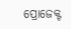ପ୍ରୋଜେକ୍ଟ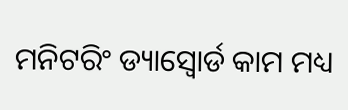ମନିଟରିଂ ଡ୍ୟାସ୍ବୋର୍ଡ କାମ ମଧ୍ୟ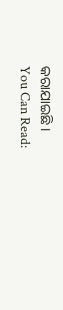କରାଯାଇଛି ।
You Can Read: